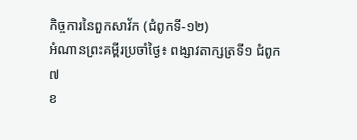កិច្ចការនៃពួកសាវ័ក (ជំពូកទី-១២)
អំណានព្រះគម្ពីរប្រចាំថ្ងៃ៖ ពង្សាវតាក្សត្រទី១ ជំពូក៧
ខ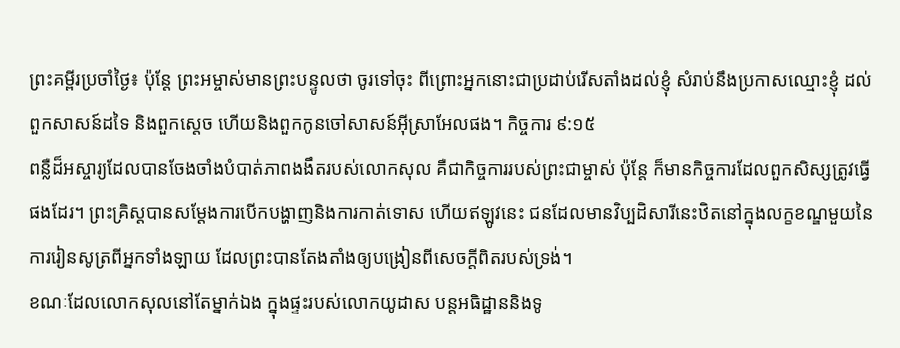ព្រះគម្ពីរប្រចាំថ្ងៃ៖ ប៉ុន្តែ ព្រះអម្ចាស់មានព្រះបន្ទូលថា ចូរទៅចុះ ពីព្រោះអ្នកនោះជាប្រដាប់រើសតាំងដល់ខ្ញុំ សំរាប់នឹងប្រកាសឈ្មោះខ្ញុំ ដល់ពួកសាសន៍ដទៃ និងពួកស្តេច ហើយនិងពួកកូនចៅសាសន៍អ៊ីស្រាអែលផង។ កិច្ចការ ៩:១៥
ពន្លឺដ៏អស្ចារ្យដែលបានចែងចាំងបំបាត់ភាពងងឹតរបស់លោកសុល គឺជាកិច្ចការរបស់ព្រះជាម្ចាស់ ប៉ុន្តែ ក៏មានកិច្ចការដែលពួកសិស្សត្រូវធ្វើផងដែរ។ ព្រះគ្រិស្តបានសម្តែងការបើកបង្ហាញនិងការកាត់ទោស ហើយឥឡូវនេះ ជនដែលមានវិប្បដិសារីនេះឋិតនៅក្នុងលក្ខខណ្ឌមួយនៃការរៀនសូត្រពីអ្នកទាំងឡាយ ដែលព្រះបានតែងតាំងឲ្យបង្រៀនពីសេចក្តីពិតរបស់ទ្រង់។
ខណៈដែលលោកសុលនៅតែម្នាក់ឯង ក្នុងផ្ទះរបស់លោកយូដាស បន្តអធិដ្ឋាននិងទូ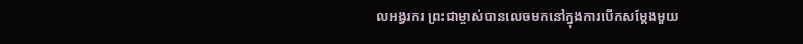លអង្វរករ ព្រះជាម្ចាស់បានលេចមកនៅក្នុងការបើកសម្តែងមួយ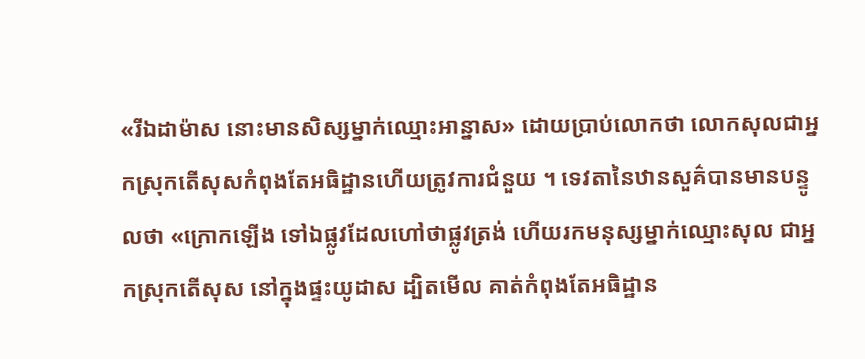«រីឯដាម៉ាស នោះមានសិស្សម្នាក់ឈ្មោះអាន្នាស» ដោយប្រាប់លោកថា លោកសុលជាអ្នកស្រុកតើសុសកំពុងតែអធិដ្ឋានហើយត្រូវការជំនួយ ។ ទេវតានៃឋានសួគ៌បានមានបន្ទូលថា «ក្រោកឡើង ទៅឯផ្លូវដែលហៅថាផ្លូវត្រង់ ហើយរកមនុស្សម្នាក់ឈ្មោះសុល ជាអ្នកស្រុកតើសុស នៅក្នុងផ្ទះយូដាស ដ្បិតមើល គាត់កំពុងតែអធិដ្ឋាន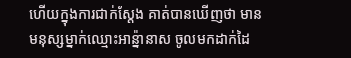ហើយក្នុងការជាក់ស្តែង គាត់បានឃើញថា មានមនុស្សម្នាក់ឈ្មោះអាន្ន៉ានាស ចូលមកដាក់ដៃ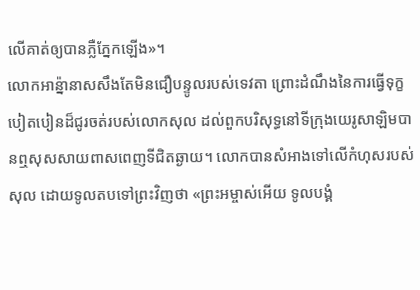លើគាត់ឲ្យបានភ្លឺភ្នែកឡើង»។
លោកអាន្ន៉ានាសសឹងតែមិនជឿបន្ទូលរបស់ទេវតា ព្រោះដំណឹងនៃការធ្វើទុក្ខបៀតបៀនដ៏ជូរចត់របស់លោកសុល ដល់ពួកបរិសុទ្ធនៅទីក្រុងយេរូសាឡិមបានឮសុសសាយពាសពេញទីជិតឆ្ងាយ។ លោកបានសំអាងទៅលើកំហុសរបស់សុល ដោយទូលតបទៅព្រះវិញថា «ព្រះអម្ចាស់អើយ ទូលបង្គំ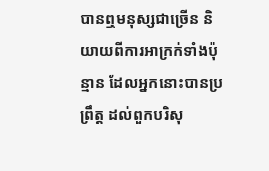បានឮមនុស្សជាច្រើន និយាយពីការអាក្រក់ទាំងប៉ុន្មាន ដែលអ្នកនោះបានប្រព្រឹត្ត ដល់ពួកបរិសុ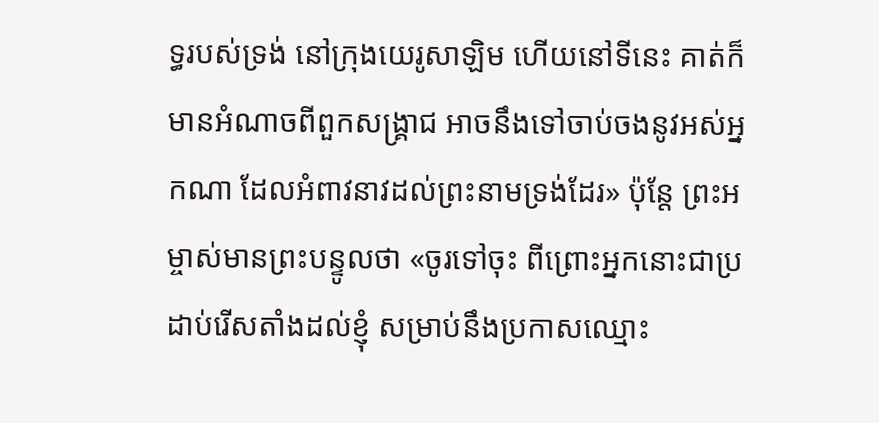ទ្ធរបស់ទ្រង់ នៅក្រុងយេរូសាឡិម ហើយនៅទីនេះ គាត់ក៏មានអំណាចពីពួកសង្គ្រាជ អាចនឹងទៅចាប់ចងនូវអស់អ្នកណា ដែលអំពាវនាវដល់ព្រះនាមទ្រង់ដែរ» ប៉ុន្តែ ព្រះអម្ចាស់មានព្រះបន្ទូលថា «ចូរទៅចុះ ពីព្រោះអ្នកនោះជាប្រដាប់រើសតាំងដល់ខ្ញុំ សម្រាប់នឹងប្រកាសឈ្មោះ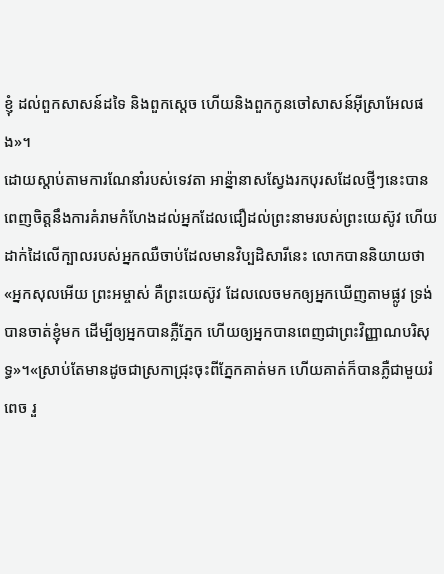ខ្ញុំ ដល់ពួកសាសន៍ដទៃ និងពួកស្តេច ហើយនិងពួកកូនចៅសាសន៍អ៊ីស្រាអែលផង»។
ដោយស្តាប់តាមការណែនាំរបស់ទេវតា អាន្ន៉ានាសស្វែងរកបុរសដែលថ្មីៗនេះបានពេញចិត្តនឹងការគំរាមកំហែងដល់អ្នកដែលជឿដល់ព្រះនាមរបស់ព្រះយេស៊ូវ ហើយដាក់ដៃលើក្បាលរបស់អ្នកឈឺចាប់ដែលមានវិប្បដិសារីនេះ លោកបាននិយាយថា «អ្នកសុលអើយ ព្រះអម្ចាស់ គឺព្រះយេស៊ូវ ដែលលេចមកឲ្យអ្នកឃើញតាមផ្លូវ ទ្រង់បានចាត់ខ្ញុំមក ដើម្បីឲ្យអ្នកបានភ្លឺភ្នែក ហើយឲ្យអ្នកបានពេញជាព្រះវិញ្ញាណបរិសុទ្ធ»។«ស្រាប់តែមានដូចជាស្រកាជ្រុះចុះពីភ្នែកគាត់មក ហើយគាត់ក៏បានភ្លឺជាមួយរំពេច រួ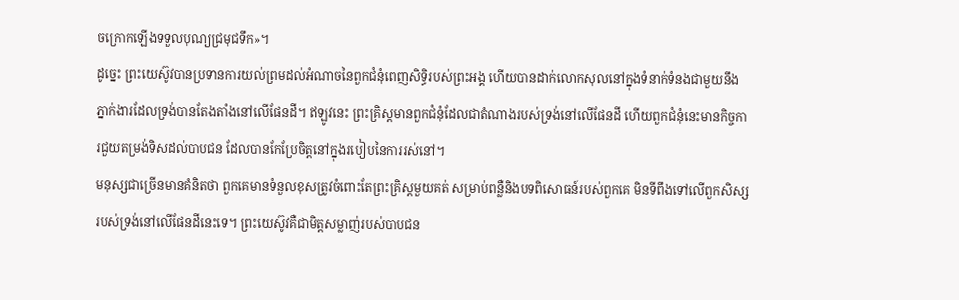ចក្រោកឡើងទទួលបុណ្យជ្រមុជទឹក»។
ដូច្នេះ ព្រះយេស៊ូវបានប្រទានការយល់ព្រមដល់អំណាចនៃពួកជំនុំពេញសិទ្ធិរបស់ព្រះអង្គ ហើយបានដាក់លោកសុលនៅក្នុងទំនាក់ទំនងជាមួយនឹងភ្នាក់ងារដែលទ្រង់បានតែងតាំងនៅលើផែនដី។ ឥឡូវនេះ ព្រះគ្រិស្តមានពួកជំនុំដែលជាតំណាងរបស់ទ្រង់នៅលើផែនដី ហើយពួកជំនុំនេះមានកិច្ចការជួយតម្រង់ទិសដល់បាបជន ដែលបានកែប្រែចិត្តនៅក្នុងរបៀបនៃការរស់នៅ។
មនុស្សជាច្រើនមានគំនិតថា ពួកគេមានទំនួលខុសត្រូវចំពោះតែព្រះគ្រិស្តមួយគត់ សម្រាប់ពន្លឺនិងបទពិសោធន៍របស់ពួកគេ មិនទីពឹងទៅលើពួកសិស្សរបស់ទ្រង់នៅលើផែនដីនេះទេ។ ព្រះយេស៊ូវគឺជាមិត្តសម្លាញ់របស់បាបជន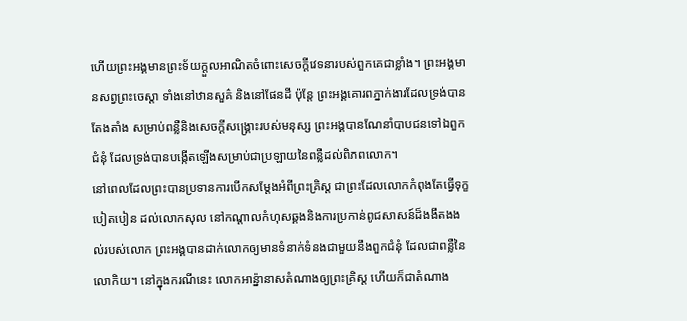ហើយព្រះអង្គមានព្រះទ័យក្តួលអាណិតចំពោះសេចក្តីវេទនារបស់ពួកគេជាខ្លាំង។ ព្រះអង្គមានសព្វព្រះចេស្តា ទាំងនៅឋានសួគ៌ និងនៅផែនដី ប៉ុន្តែ ព្រះអង្គគោរពភ្នាក់ងារដែលទ្រង់បានតែងតាំង សម្រាប់ពន្លឺនិងសេចក្តីសង្រ្គោះរបស់មនុស្ស ព្រះអង្គបានណែនាំបាបជនទៅឯពួកជំនុំ ដែលទ្រង់បានបង្កើតឡើងសម្រាប់ជាប្រឡាយនៃពន្លឺដល់ពិភពលោក។
នៅពេលដែលព្រះបានប្រទានការបើកសម្តែងអំពីព្រះគ្រិស្ត ជាព្រះដែលលោកកំពុងតែធ្វើទុក្ខបៀតបៀន ដល់លោកសុល នៅកណ្តាលកំហុសឆ្គងនិងការប្រកាន់ពូជសាសន៍ដ៏ងងឹតងងល់របស់លោក ព្រះអង្គបានដាក់លោកឲ្យមានទំនាក់ទំនងជាមួយនឹងពួកជំនុំ ដែលជាពន្លឺនៃលោកិយ។ នៅក្នុងករណីនេះ លោកអាន្ន៉ានាសតំណាងឲ្យព្រះគិ្រស្ត ហើយក៏ជាតំណាង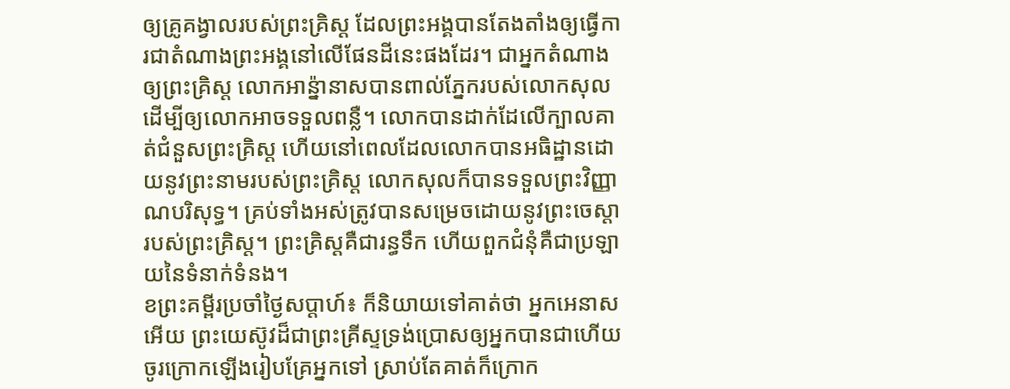ឲ្យគ្រូគង្វាលរបស់ព្រះគ្រិស្ត ដែលព្រះអង្គបានតែងតាំងឲ្យធ្វើការជាតំណាងព្រះអង្គនៅលើផែនដីនេះផងដែរ។ ជាអ្នកតំណាងឲ្យព្រះគ្រិស្ត លោកអាន្ន៉ានាសបានពាល់ភ្នែករបស់លោកសុល ដើម្បីឲ្យលោកអាចទទួលពន្លឺ។ លោកបានដាក់ដែលើក្បាលគាត់ជំនួសព្រះគ្រិស្ត ហើយនៅពេលដែលលោកបានអធិដ្ឋានដោយនូវព្រះនាមរបស់ព្រះគ្រិស្ត លោកសុលក៏បានទទួលព្រះវិញ្ញាណបរិសុទ្ធ។ គ្រប់ទាំងអស់ត្រូវបានសម្រេចដោយនូវព្រះចេស្តារបស់ព្រះគ្រិស្ត។ ព្រះគិ្រស្តគឺជារន្ធទឹក ហើយពួកជំនុំគឺជាប្រឡាយនៃទំនាក់ទំនង។
ខព្រះគម្ពីរប្រចាំថ្ងៃសប្តាហ៍៖ ក៏និយាយទៅគាត់ថា អ្នកអេនាសអើយ ព្រះយេស៊ូវដ៏ជាព្រះគ្រីស្ទទ្រង់ប្រោសឲ្យអ្នកបានជាហើយ ចូរក្រោកឡើងរៀបគ្រែអ្នកទៅ ស្រាប់តែគាត់ក៏ក្រោក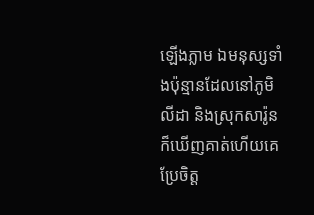ឡើងភ្លាម ឯមនុស្សទាំងប៉ុន្មានដែលនៅភូមិលីដា និងស្រុកសារ៉ូនក៏ឃើញគាត់ហើយគេប្រែចិត្ត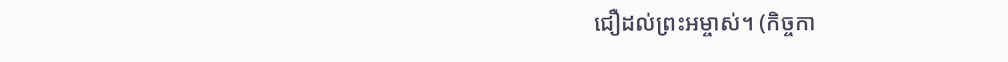ជឿដល់ព្រះអម្ចាស់។ (កិច្ចកា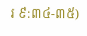រ ៩:៣៤-៣៥)